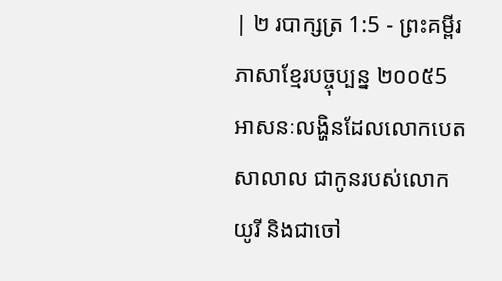| ២ របាក្សត្រ 1:5 - ព្រះគម្ពីរភាសាខ្មែរបច្ចុប្បន្ន ២០០៥5 អាសនៈលង្ហិនដែលលោកបេតសាលាល ជាកូនរបស់លោកយូរី និងជាចៅ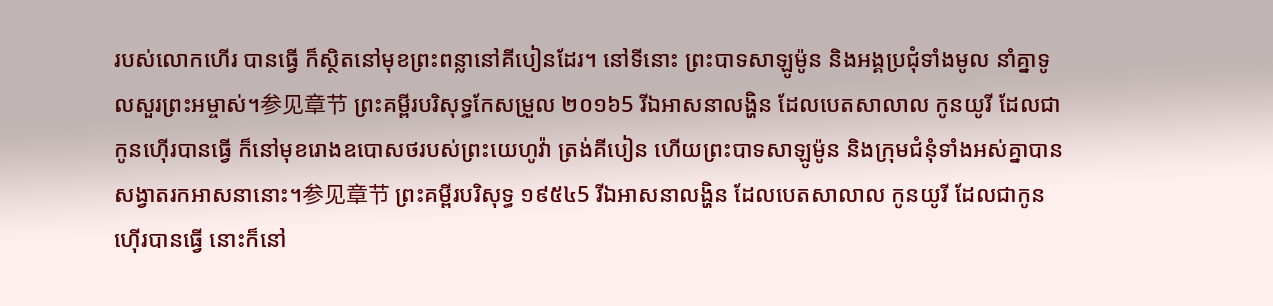របស់លោកហើរ បានធ្វើ ក៏ស្ថិតនៅមុខព្រះពន្លានៅគីបៀនដែរ។ នៅទីនោះ ព្រះបាទសាឡូម៉ូន និងអង្គប្រជុំទាំងមូល នាំគ្នាទូលសួរព្រះអម្ចាស់។参见章节 ព្រះគម្ពីរបរិសុទ្ធកែសម្រួល ២០១៦5 រីឯអាសនាលង្ហិន ដែលបេតសាលាល កូនយូរី ដែលជាកូនហ៊ើរបានធ្វើ ក៏នៅមុខរោងឧបោសថរបស់ព្រះយេហូវ៉ា ត្រង់គីបៀន ហើយព្រះបាទសាឡូម៉ូន និងក្រុមជំនុំទាំងអស់គ្នាបានសង្វាតរកអាសនានោះ។参见章节 ព្រះគម្ពីរបរិសុទ្ធ ១៩៥៤5 រីឯអាសនាលង្ហិន ដែលបេតសាលាល កូនយូរី ដែលជាកូនហ៊ើរបានធ្វើ នោះក៏នៅ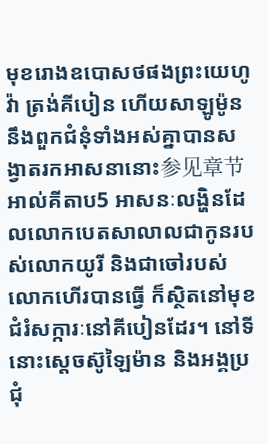មុខរោងឧបោសថផងព្រះយេហូវ៉ា ត្រង់គីបៀន ហើយសាឡូម៉ូន នឹងពួកជំនុំទាំងអស់គ្នាបានសង្វាតរកអាសនានោះ参见章节 អាល់គីតាប5 អាសនៈលង្ហិនដែលលោកបេតសាលាលជាកូនរបស់លោកយូរី និងជាចៅរបស់លោកហើរបានធ្វើ ក៏ស្ថិតនៅមុខជំរំសក្ការៈនៅគីបៀនដែរ។ នៅទីនោះស្តេចស៊ូឡៃម៉ាន និងអង្គប្រជុំ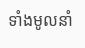ទាំងមូលនាំ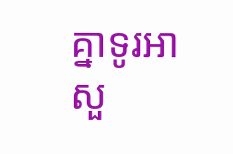គ្នាទូរអាសួ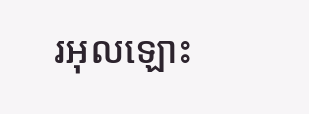រអុលឡោះ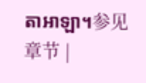តាអាឡា។参见章节 |